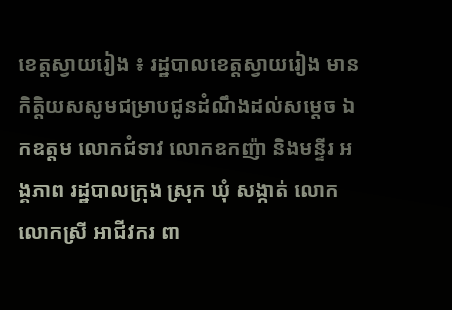ខេត្តស្វាយរៀង ៖ រដ្ឋបាលខេត្តស្វាយរៀង មានកិត្តិយសសូមជម្រាបជូនដំណឹងដល់សម្តេច ឯកឧត្តម លោកជំទាវ លោកឧកញ៉ា និងមន្ទីរ អង្គភាព រដ្ឋបាលក្រុង ស្រុក ឃុំ សង្កាត់ លោក លោកស្រី អាជីវករ ពា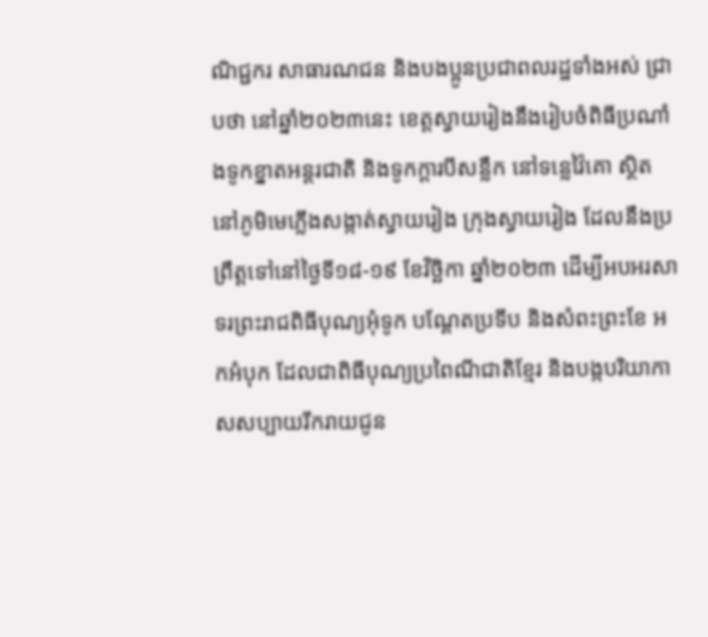ណិជ្ជករ សាធារណជន និងបងប្អូនប្រជាពលរដ្ឋទាំងអស់ ជ្រាបថា នៅឆ្នាំ២០២៣នេះ ខេត្តស្វាយរៀងនឹងរៀបចំពិធីប្រណាំងទូកខ្នាតអន្តរជាតិ និងទូកក្តារបីសន្លឹក នៅទន្លេវ៉ៃគោ ស្ថិត នៅភូមិមេភ្លើងសង្កាត់ស្វាយរៀង ក្រុងស្វាយរៀង ដែលនឹងប្រព្រឹត្តទៅនៅថ្ងៃទី១៨-១៩ ខែវិច្ឆិកា ឆ្នាំ២០២៣ ដើម្បីអបអរសាទរព្រះរាជពិធីបុណ្យអុំទូក បណ្ដែតប្រទីប និងសំពះព្រះខែ អកអំបុក ដែលជាពិធីបុណ្យប្រពៃណីជាតិខ្មែរ និងបង្កបរិយាកាសសប្បាយរីករាយជូន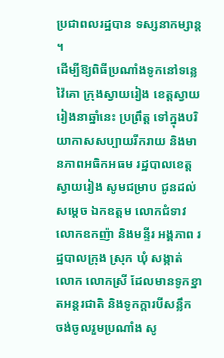ប្រជាពលរដ្ឋបាន ទស្សនាកម្សាន្ត ។
ដើម្បីឱ្យពិធីប្រណាំងទូកនៅទន្លេវ៉ៃគោ ក្រុងស្វាយរៀង ខេត្តស្វាយរៀងនាឆ្នាំនេះ ប្រព្រឹត្ត ទៅក្នុងបរិយាកាសសប្បាយរីករាយ និងមានភាពអធិកអធម រដ្ឋបាលខេត្តស្វាយរៀង សូមជម្រាប ជូនដល់សម្តេច ឯកឧត្តម លោកជំទាវ លោកឧកញ៉ា និងមន្ទីរ អង្គភាព រដ្ឋបាលក្រុង ស្រុក ឃុំ សង្កាត់ លោក លោកស្រី ដែលមានទូកខ្នាតអន្តរជាតិ និងទូកក្ដារបីសន្លឹក ចង់ចូលរួមប្រណាំង សូ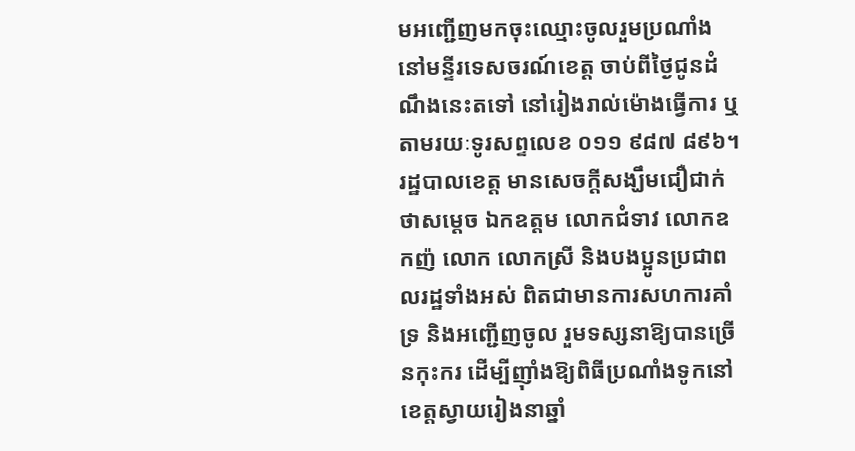មអញ្ជើញមកចុះឈ្មោះចូលរួមប្រណាំងនៅមន្ទីរទេសចរណ៍ខេត្ត ចាប់ពីថ្ងៃជូនដំណឹងនេះតទៅ នៅរៀងរាល់ម៉ោងធ្វើការ ឬតាមរយៈទូរសព្ទលេខ ០១១ ៩៨៧ ៨៩៦។
រដ្ឋបាលខេត្ត មានសេចក្តីសង្ឃឹមជឿជាក់ថាសម្ដេច ឯកឧត្តម លោកជំទាវ លោកឧកញ៉ លោក លោកស្រី និងបងប្អូនប្រជាពលរដ្ឋទាំងអស់ ពិតជាមានការសហការគាំទ្រ និងអញ្ជើញចូល រួមទស្សនាឱ្យបានច្រើនកុះករ ដើម្បីញ៉ាំងឱ្យពិធីប្រណាំងទូកនៅខេត្តស្វាយរៀងនាឆ្នាំ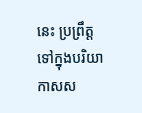នេះ ប្រព្រឹត្ត ទៅក្នុងបរិយាកាសស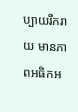ប្បាយរីករាយ មានភាពអធិកអ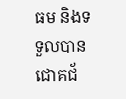ធម និងទទួលបានជោគជ័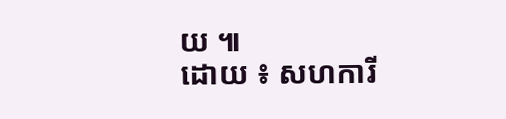យ ៕
ដោយ ៖ សហការី